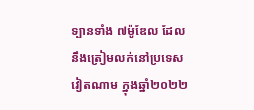ទ្បានទាំង ៧ម៉ូឌែល ដែលនឹងត្រៀមលក់នៅប្រទេសវៀតណាម ក្នុងឆ្នាំ២០២២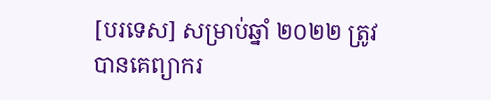[បរទេស] សម្រាប់ឆ្នាំ ២០២២ ត្រូវបានគេព្យាករ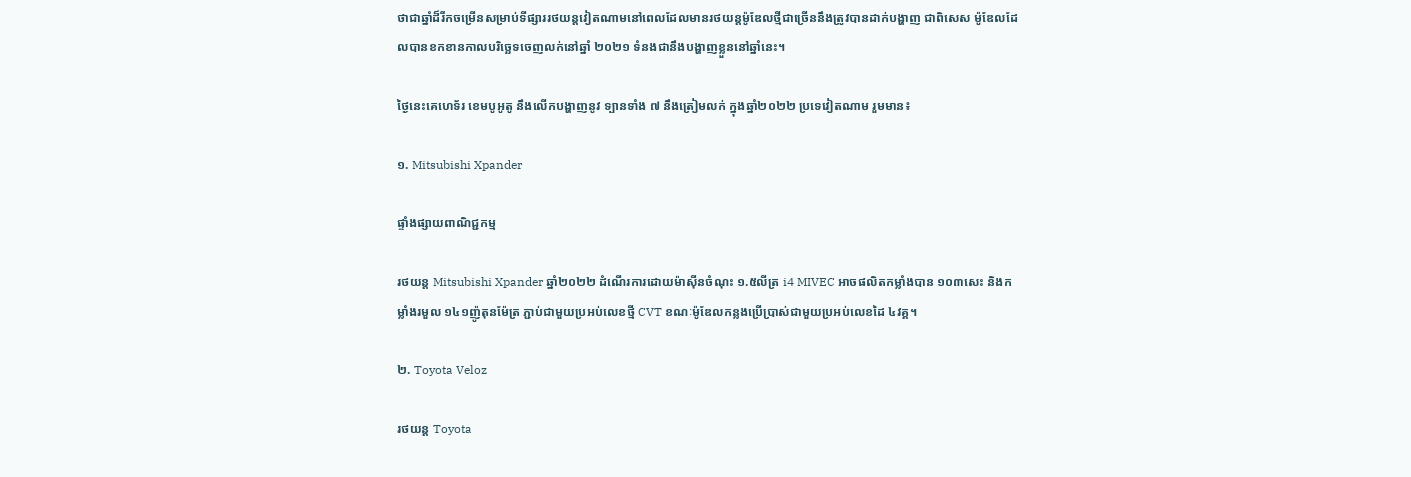ថាជាឆ្នាំដ៏រីកចម្រើនសម្រាប់ទីផ្សាររថយន្តវៀតណាមនៅពេលដែលមានរថយន្តម៉ូឌែលថ្មីជាច្រើននឹងត្រូវបានដាក់បង្ហាញ ជាពិសេស ម៉ូឌែលដែលបានខកខានកាលបរិច្ឆេទចេញលក់នៅឆ្នាំ ២០២១ ទំនងជានឹងបង្ហាញខ្លួននៅឆ្នាំនេះ។

ថ្ងៃនេះគេហេទ័រ ខេមបូអូតូ នឹងលើកបង្ហាញនូវ ទ្បានទាំង ៧ នឹងត្រៀមលក់ ក្នុងឆ្នាំ២០២២ ប្រទេវៀតណាម រួមមាន៖

១. Mitsubishi Xpander

ផ្ទាំងផ្សាយពាណិជ្ជកម្ម

រថយន្ត Mitsubishi Xpander ឆ្នាំ២០២២ ដំណើរការដោយម៉ាស៊ីនចំណុះ ១.៥លីត្រ i4 MIVEC អាចផលិតកម្លាំងបាន ១០៣សេះ និងកម្លាំងរមួល ១៤១ញ៉ូតុនម៉ែត្រ ភ្ជាប់ជាមួយប្រអប់លេខថ្មី CVT ខណៈម៉ូឌែលកន្លងប្រើប្រាស់ជាមួយប្រអប់លេខដៃ ៤វគ្គ។

២. Toyota Veloz

រថយន្ត Toyota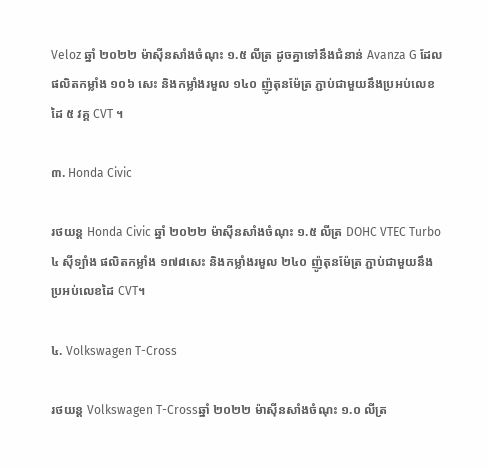Veloz ឆ្នាំ ២០២២ ម៉ាស៊ីនសាំងចំណុះ ១.៥ លីត្រ ដូចគ្នាទៅនឹងជំនាន់ Avanza G ដែលផលិតកម្លាំង ១០៦ សេះ និងកម្លាំងរមួល ១៤០ ញ៉ូតុនម៉ែត្រ ភ្ជាប់ជាមួយនឹងប្រអប់លេខដៃ ៥ វគ្គ CVT ។

៣. Honda Civic

រថយន្ត Honda Civic ឆ្នាំ ២០២២ ម៉ាស៊ីនសាំងចំណុះ ១.៥ លីត្រ DOHC VTEC Turbo ៤ ស៊ីទ្បាំង ផលិតកម្លាំង ១៧៨សេះ និងកម្លាំងរមួល ២៤០ ញ៉ូតុនម៉ែត្រ ភ្ជាប់ជាមួយនឹង ប្រអប់លេខដៃ CVT។

៤. Volkswagen T-Cross

រថយន្ត Volkswagen T-Crossឆ្នាំ ២០២២ ម៉ាស៊ីនសាំងចំណុះ ១.០ លីត្រ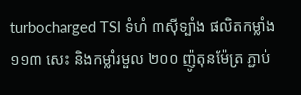turbocharged TSI ទំហំ ៣ស៊ីទ្បាំង ផលិតកម្លាំង ១១៣ សេះ និងកម្លាំរមួល ២០០ ញ៉ូតុនម៉ែត្រ ភ្ជាប់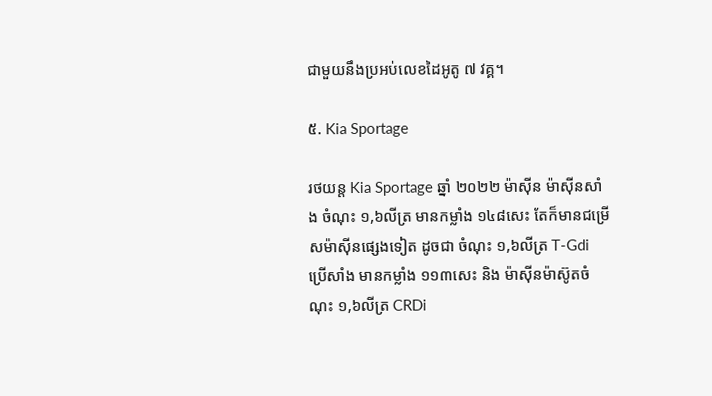ជាមួយនឹងប្រអប់លេខដៃអូតូ ៧ វគ្គ។

៥. Kia Sportage

រថយន្ត Kia Sportage ឆ្នាំ ២០២២ ម៉ាស៊ីន ម៉ាស៊ីនសាំង ចំណុះ ១,៦លីត្រ មានកម្លាំង ១៤៨សេះ តែក៏មានជម្រើសម៉ាស៊ីនផ្សេងទៀត ដូចជា ចំណុះ ១,៦លីត្រ T-Gdi ប្រើសាំង មានកម្លាំង ១១៣សេះ និង ម៉ាស៊ីនម៉ាស៊ូតចំណុះ ១,៦លីត្រ CRDi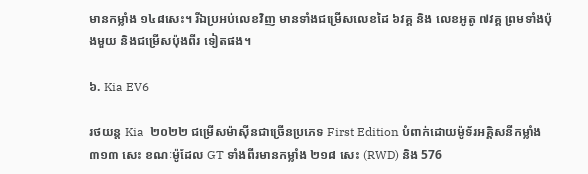មានកម្លាំង ១៤៨សេះ។ រីឯប្រអប់លេខវិញ មានទាំងជម្រើសលេខដៃ ៦វគ្គ និង លេខអូតូ ៧វគ្គ ព្រមទាំងប៉ុងមួយ និងជម្រើសប៉ុងពីរ ទៀតផង។

៦. Kia EV6

រថយន្ត Kia  ២០២២ ជម្រើសម៉ាស៊ីនជាច្រើនប្រភេទ First Edition បំពាក់ដោយម៉ូទ័រអគ្គិសនីកម្លាំង ៣១៣ សេះ ខណៈម៉ូដែល GT ទាំងពីរមានកម្លាំង ២១៨ សេះ (RWD) និង 576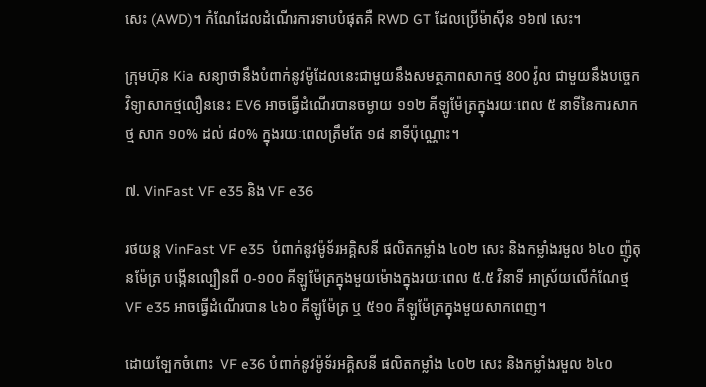សេះ (AWD)។ កំណែដែលដំណើរការទាបបំផុតគឺ RWD GT ដែលប្រើម៉ាស៊ីន ១៦៧ សេះ។

ក្រុមហ៊ុន Kia សន្យាថានឹងបំពាក់នូវម៉ូដែលនេះជាមួយនឹងសមត្ថភាពសាកថ្ម 800 វ៉ូល ជាមួយនឹងបច្ចេកវិទ្យាសាកថ្មលឿននេះ EV6 អាចធ្វើដំណើរបានចម្ងាយ ១១២ គីឡូម៉ែត្រក្នុងរយៈពេល ៥ នាទីនៃការសាកថ្ម សាក ១០% ដល់ ៨០% ក្នុងរយៈពេលត្រឹមតែ ១៨ នាទីប៉ុណ្ណោះ។

៧. VinFast VF e35 និង VF e36

រថយន្ត VinFast VF e35  បំពាក់នូវម៉ូទ័រអគ្គិសនី ផលិតកម្លាំង ៤០២ សេះ និងកម្លាំងរមួល ៦៤០ ញ៉ូតុនម៉ែត្រ បង្កើនល្បឿនពី ០-១០០ គីឡូម៉ែត្រក្នុងមួយម៉ោងក្នុងរយៈពេល ៥.៥ វិនាទី អាស្រ័យលើកំណែថ្ម VF e35 អាចធ្វើដំណើរបាន ៤៦០ គីឡូម៉ែត្រ ឬ ៥១០ គីឡូម៉ែត្រក្នុងមួយសាកពេញ។

ដោយទ្បែកចំពោះ  VF e36 បំពាក់នូវម៉ូទ័រអគ្គិសនី ផលិតកម្លាំង ៤០២ សេះ និងកម្លាំងរមួល ៦៤០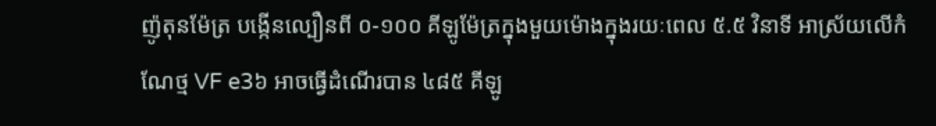ញ៉ូតុនម៉ែត្រ បង្កើនល្បឿនពី ០-១០០ គីឡូម៉ែត្រក្នុងមួយម៉ោងក្នុងរយៈពេល ៥.៥ វិនាទី អាស្រ័យលើកំណែថ្ម VF e3៦ អាចធ្វើដំណើរបាន ៤៨៥ គីឡូ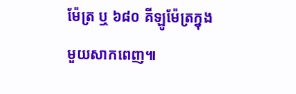ម៉ែត្រ ឬ ៦៨០ គីឡូម៉ែត្រក្នុងមួយសាកពេញ៕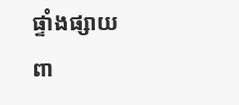ផ្ទាំងផ្សាយពា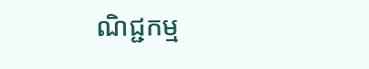ណិជ្ជកម្ម